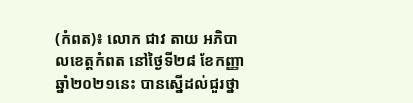(កំពត)៖ លោក ជាវ តាយ អភិបាលខេត្តកំពត នៅថ្ងៃទី២៨ ខែកញ្ញា ឆ្នាំ២០២១នេះ បានស្នើដល់ជួរថ្នា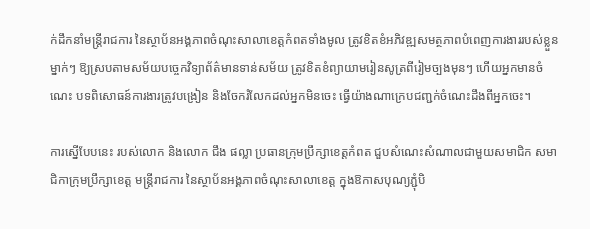ក់ដឹកនាំមន្ត្រីរាជការ នៃស្ថាប័នអង្គភាពចំណុះសាលាខេត្តកំពតទាំងមូល ត្រូវខិតខំអភិវឌ្ឍសមត្ថភាពបំពេញការងាររបស់ខ្លួនម្នាក់ៗ ឱ្យស្របតាមសម័យបច្ចេកវិទ្យាព័ត៌មានទាន់សម័យ ត្រូវខិតខំព្យាយាមរៀនសូត្រពីរៀមច្បងមុនៗ ហើយអ្នកមានចំណេះ បទពិសោធន៍ការងារត្រូវបង្រៀន និងចែករំលែកដល់អ្នកមិនចេះ ធ្វើយ៉ាងណាក្រេបជញ្ជក់ចំណេះដឹងពីអ្នកចេះ។

ការស្នើបែបនេះ របស់លោក និងលោក ជឹង ផល្លា ប្រធានក្រុមប្រឹក្សាខេត្តកំពត ជួបសំណេះសំណាលជាមួយសមាជិក សមាជិកាក្រុមប្រឹក្សាខេត្ត មន្ត្រីរាជការ នៃស្ថាប័នអង្គភាពចំណុះសាលាខេត្ត ក្នុងឱកាសបុណ្យភ្ជុំបិ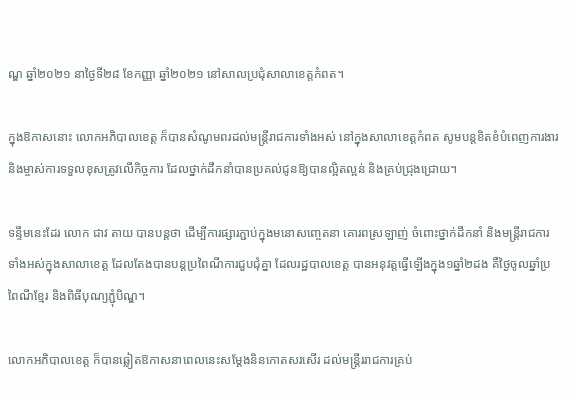ណ្ឌ ឆ្នាំ២០២១ នាថ្ងៃទី២៨ ខែកញ្ញា ឆ្នាំ២០២១ នៅសាលប្រជុំសាលាខេត្តកំពត។

ក្នុងឱកាសនោះ លោកអភិបាលខេត្ត ក៏បានសំណូមពរដល់មន្ត្រីរាជការទាំងអស់ នៅក្នុងសាលាខេត្តកំពត សូមបន្តខិតខំបំពេញការងារ និងម្ចាស់ការទទួលខុសត្រូវលើកិច្ចការ ដែលថ្នាក់ដឹកនាំបានប្រគល់ជូនឱ្យបានល្អិតល្អន់ និងគ្រប់ជ្រុងជ្រោយ។

ទន្ទឹមនេះដែរ លោក ជាវ តាយ បានបន្តថា ដើម្បីការផ្សារភ្ជាប់ក្នុងមនោសញ្ចេតនា គោរពស្រឡាញ់ ចំពោះថ្នាក់ដឹកនាំ និងមន្ត្រីរាជការ ទាំងអស់ក្នុងសាលាខេត្ត ដែលតែងបានបន្តប្រពៃណីការជួបជុំគ្នា ដែលរដ្ឋបាលខេត្ត បានអនុវត្តធ្វើឡើងក្នុង១ឆ្នាំ២ដង គឺថ្ងៃចូលឆ្នាំប្រពៃណីខ្មែរ និងពិធីបុណ្យភ្ជុំបិណ្ឌ។

លោកអភិបាលខេត្ត ក៏បានឆ្លៀតឱកាសនាពេលនេះសម្ដែងនិនកោតសរសើរ ដល់មន្ត្រីររាជការគ្រប់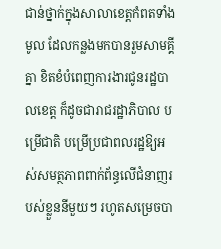ជាន់ថ្នាក់ក្នុងសាលាខេត្តកំពតទាំងមូល ដែលកន្លងមកបានរួមសាមគ្គីគ្នា ខិតខំបំពេញការងារជូនរដ្ឋបាលខេត្ត ក៏ដូចជារាជរដ្ឋាភិបាល បម្រើជាតិ បម្រើប្រជាពលរដ្ឋឱ្យអស់សមត្ថភាពពាក់ព័ន្ធលើជំនាញរបស់ខ្លួននីមួយៗ រហូតសម្រេចបា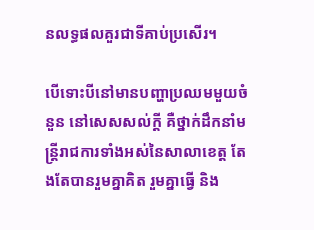នលទ្ធផលគួរជាទីគាប់ប្រសើរ។

បើទោះបីនៅមានបញ្ហាប្រឈមមួយចំនួន នៅសេសសល់ក្ដី គឺថ្នាក់ដឹកនាំមន្ត្រីរាជការទាំងអស់នៃសាលាខេត្ត តែងតែបានរួមគ្នាគិត រួមគ្នាធ្វើ និង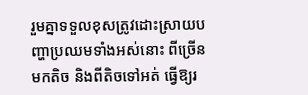រួមគ្នាទទួលខុសត្រូវដោះស្រាយបញ្ហាប្រឈមទាំងអស់នោះ ពីច្រើនមកតិច និងពីតិចទៅអត់ ធ្វើឱ្យរ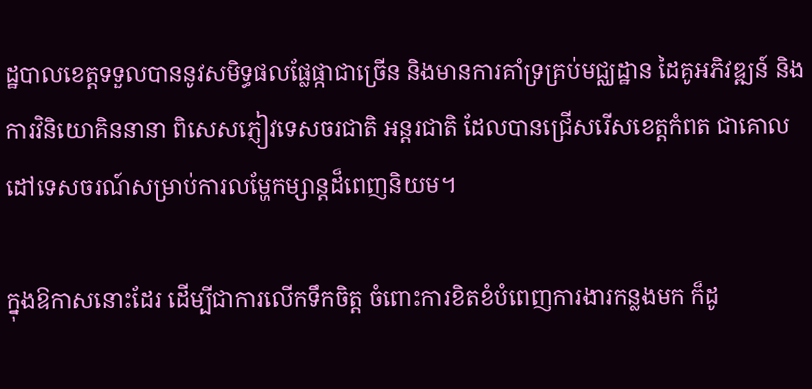ដ្ឋបាលខេត្តទទួលបាននូវសមិទ្ធផលផ្លែផ្កាជាច្រើន និងមានការគាំទ្រគ្រប់មជ្ឈដ្ឋាន ដៃគូអភិវឌ្ឍន៍ និងការវិនិយោគិននានា ពិសេសភ្ញៀវទេសចរជាតិ អន្តរជាតិ ដែលបានជ្រើសរើសខេត្តកំពត ជាគោលដៅទេសចរណ៍សម្រាប់ការលម្ហែកម្សាន្តដ៏ពេញនិយម។

ក្នុងឱកាសនោះដែរ ដើម្បីជាការលើកទឹកចិត្ត ចំពោះការខិតខំបំពេញការងារកន្លងមក ក៏ដូ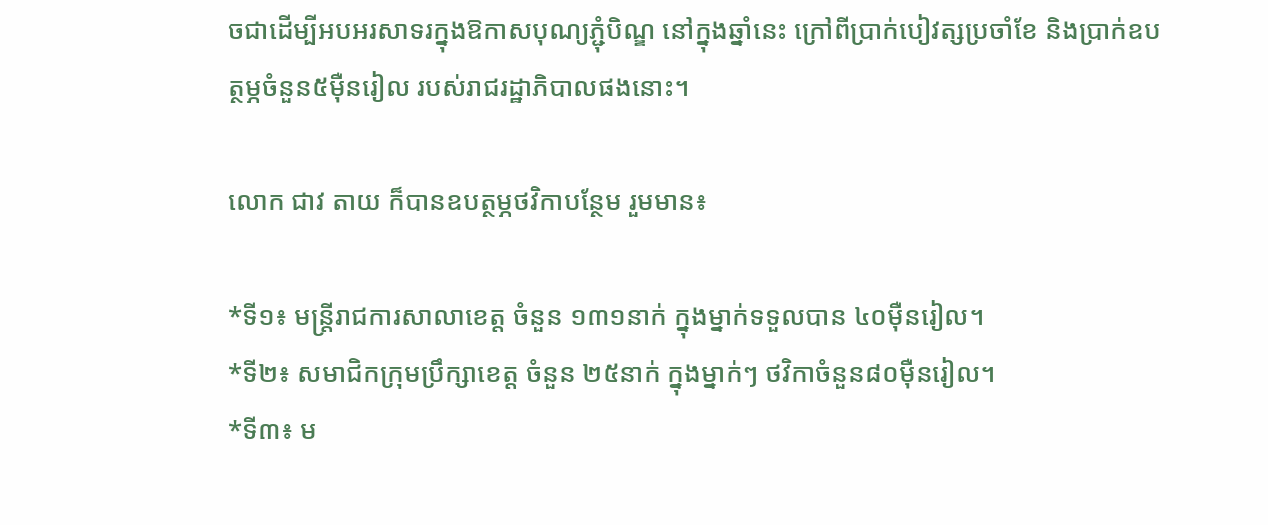ចជាដើម្បីអបអរសាទរក្នុងឱកាសបុណ្យភ្ជុំបិណ្ឌ នៅក្នុងឆ្នាំនេះ ក្រៅពីប្រាក់បៀវត្សប្រចាំខែ និងប្រាក់ឧបត្ថម្ភចំនួន៥ម៉ឺនរៀល របស់រាជរដ្ឋាភិបាលផងនោះ។

លោក ជាវ តាយ ក៏បានឧបត្ថម្ភថវិកាបន្ថែម រួមមាន៖

*ទី១៖ មន្ត្រីរាជការសាលាខេត្ត ចំនួន ១៣១នាក់ ក្នុងម្នាក់ទទួលបាន ៤០ម៉ឺនរៀល។
*ទី២៖ សមាជិកក្រុមប្រឹក្សាខេត្ត ចំនួន ២៥នាក់ ក្នុងម្នាក់ៗ ថវិកាចំនួន៨០ម៉ឺនរៀល។
*ទី៣៖ ម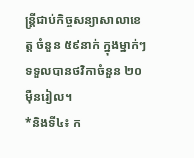ន្ត្រីជាប់កិច្ចសន្យាសាលាខេត្ត ចំនួន ៥៩នាក់ ក្នុងម្នាក់ៗ ទទួលបានថវិកាចំនួន ២០ម៉ឺនរៀល។
*និងទី៤៖ ក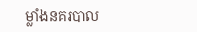ម្លាំងនគរបាល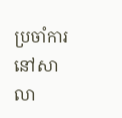ប្រចាំការ នៅសាលា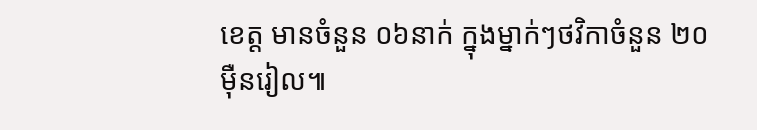ខេត្ត មានចំនួន ០៦នាក់ ក្នុងម្នាក់ៗថវិកាចំនួន ២០ម៉ឺនរៀល៕